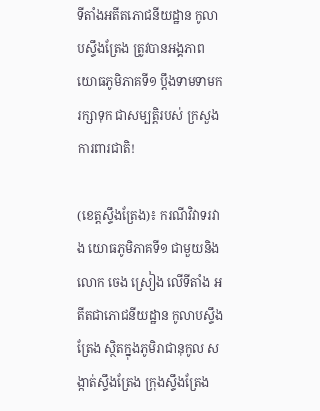ទីតាំងអតីតភោជនីយដ្ឋាន កូលាបស្ទឹងត្រែង ត្រូវបានអង្គភាព យោធភូមិភាគទី១ ប្ដឹងទាមទាមករក្សាទុក ជាសម្បត្តិរបស់ ក្រសួងការពារជាតិ!

(ខេត្តស្ទឹងត្រែង)៖ ករណីវិវាទរវាង យោធភូមិភាគទី១ ជាមួយនិងលោក ចេង ស្រៀង លើទីតាំង អតីតជាភោជនីយដ្ឋាន កូលាបស្ទឹងត្រែង ស្ថិតក្នុងភូមិរាជានុកូល សង្កាត់ស្ទឹងត្រែង ក្រុងស្ទឹងត្រែង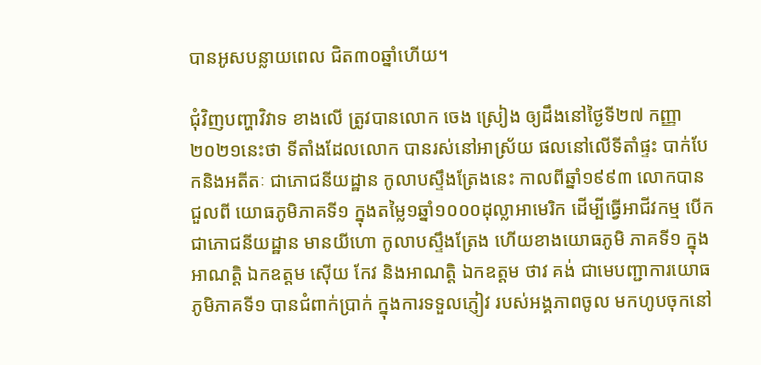បានអូសបន្លាយពេល ជិត៣០ឆ្នាំហើយ។

ជុំវិញបញ្ហាវិវាទ ខាងលើ ត្រូវបានលោក ចេង ស្រៀង ឲ្យដឹងនៅថ្ងៃទី២៧ កញ្ញា២០២១នេះថា ទីតាំងដែលលោក បានរស់នៅអាស្រ័យ ផលនៅលើទីតាំផ្ទះ បាក់បែកនិងអតីតៈ ជាភោជនីយដ្ឋាន កូលាបស្ទឹងត្រែងនេះ កាលពីឆ្នាំ១៩៩៣ លោកបានជួលពី យោធភូមិភាគទី១ ក្នុងតម្លៃ១ឆ្នាំ១០០០ដុល្លាអាមេរិក ដើម្បីធ្វើអាជីវកម្ម បើកជាភោជនីយដ្ឋាន មានយីហោ កូលាបស្ទឹងត្រែង ហើយខាងយោធភូមិ ភាគទី១ ក្នុងអាណត្តិ ឯកឧត្តម ស៊ើយ កែវ និងអាណត្តិ ឯកឧត្តម ថាវ គង់ ជាមេបញ្ជាការយោធ ភូមិភាគទី១ បានជំពាក់ប្រាក់ ក្នុងការទទួលភ្ញៀវ របស់អង្គភាពចូល មកហូបចុកនៅ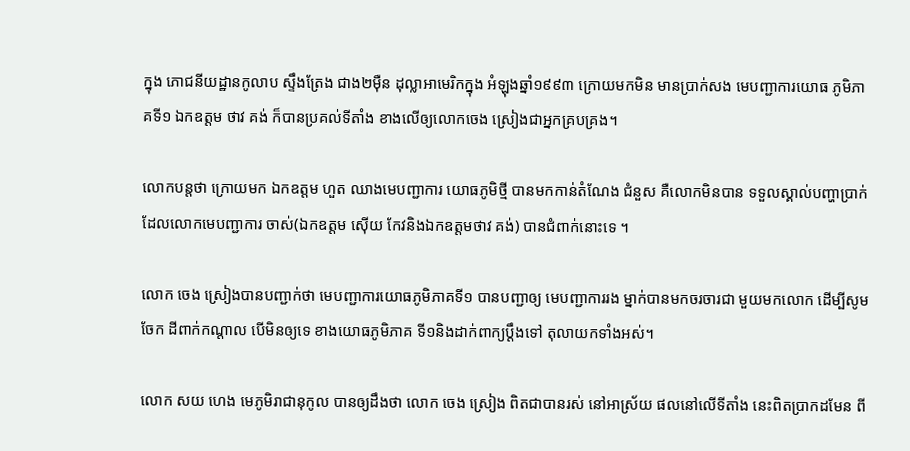ក្នុង ភោជនីយដ្ឋានកូលាប ស្ទឹងត្រែង ជាង២ម៉ឺន ដុល្លាអាមេរិកក្នុង អំឡុងឆ្នាំ១៩៩៣ ក្រោយមកមិន មានប្រាក់សង មេបញ្ជាការយោធ ភូមិភាគទី១ ឯកឧត្ដម ថាវ គង់ ក៏បានប្រគល់ទីតាំង ខាងលើឲ្យលោកចេង ស្រៀងជាអ្នកគ្របគ្រង។

លោកបន្តថា ក្រោយមក ឯកឧត្តម ហួត ឈាងមេបញ្ជាការ យោធភូមិថ្មី បានមកកាន់តំណែង ជំនួស គឺលោកមិនបាន ទទួលស្គាល់បញ្ហាប្រាក់ ដែលលោកមេបញ្ជាការ ចាស់(ឯកឧត្តម ស៊ើយ កែវនិងឯកឧត្តមថាវ គង់) បានជំពាក់នោះទេ ។

លោក ចេង ស្រៀងបានបញ្ជាក់ថា មេបញ្ជាការយោធភូមិភាគទី១ បានបញ្ជាឲ្យ មេបញ្ជាការរង ម្នាក់បានមកចរចារជា មួយមកលោក ដើម្បីសូមចែក ដីពាក់កណ្ដាល បើមិនឲ្យទេ ខាងយោធភូមិភាគ ទី១និងដាក់ពាក្យប្ដឹងទៅ តុលាយកទាំងអស់។

លោក សយ ហេង មេភូមិរាជានុកូល បានឲ្យដឹងថា លោក ចេង ស្រៀង ពិតជាបានរស់ នៅអាស្រ័យ ផលនៅលើទីតាំង នេះពិតប្រាកដមែន ពី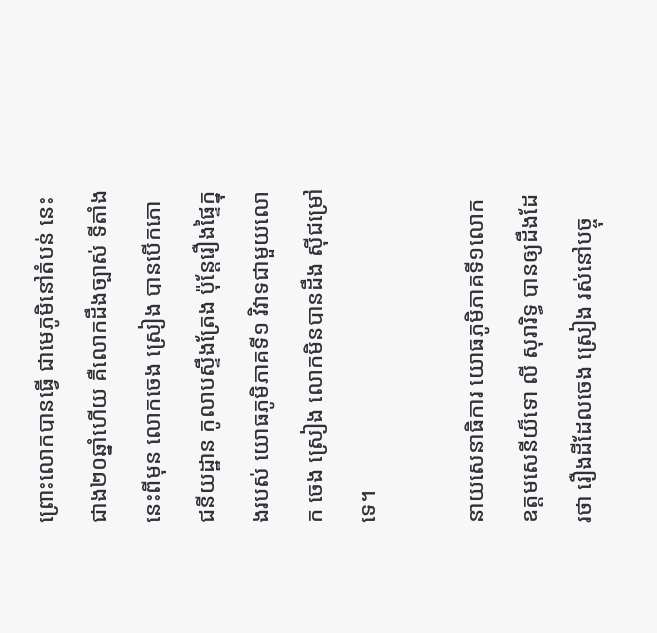ព្រោះលោកបានធ្វើ ជាមេភូមិនៅតំបន់ នេះជាង២០ឆ្នាំហើយ គឺលោកដឹងច្បាស់ ទីតាំងនេះពីមុន លោកចេង ស្រៀង បានបើកភោជនីយដ្ឋាន កូលាបស្ទឹងត្រែង ប៉ុន្ដែរឿងផ្ទៃក្នុងរបស់ យោធភូមិភាគទី១ វិវាទជាមួយលោក ចេង ស្រៀង លោកមិនបានដឹង ស៊ីជម្រៅទេ។

នាយសេនាធិការ យោធភូមិភាគទី១លោក ឧត្តមសេនីយ៏ទោ លី សុរារិទ្ធ បានឲ្យដឹងដែរថា រឿងដីដែលចេង ស្រៀង រស់នៅបច្ចុ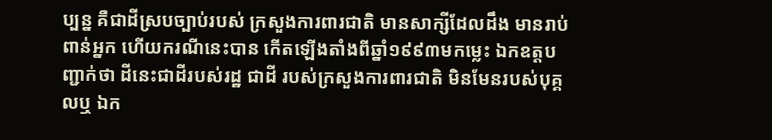ប្បន្ន គឺជាដីស្របច្បាប់របស់ ក្រសួងការពារជាតិ មានសាក្សីដែលដឹង មានរាប់ពាន់អ្នក ហើយករណីនេះបាន កើតឡើងតាំងពីឆ្នាំ១៩៩៣មកម្លេះ ឯកឧត្តបញ្ជាក់ថា ដីនេះជាដីរបស់រដ្ឋ ជាដី របស់ក្រសួងការពារជាតិ មិនមែនរបស់បុគ្គលឬ ឯក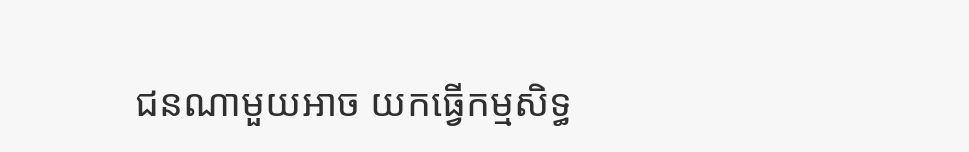ជនណាមួយអាច យកធ្វើកម្មសិទ្ធ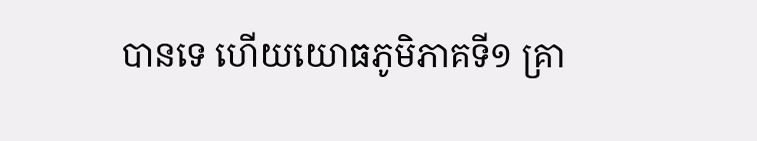បានទេ ហើយយោធភូមិភាគទី១ គ្រា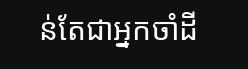ន់តែជាអ្នកចាំដី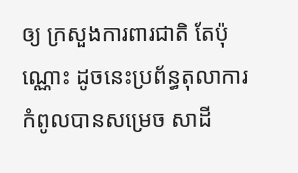ឲ្យ ក្រសួងការពារជាតិ តែប៉ុណ្ណោះ ដូចនេះប្រព័ន្ធតុលាការ កំពូលបានសម្រេច សាដី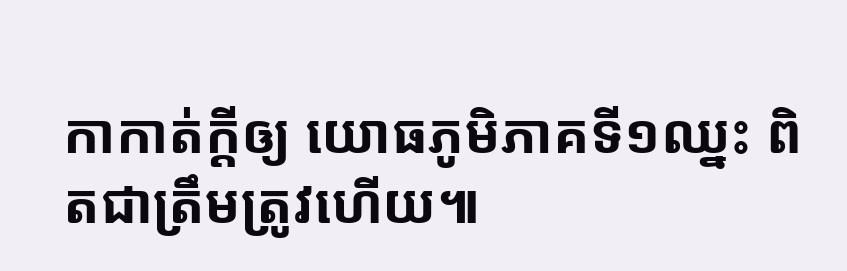កាកាត់ក្ដីឲ្យ យោធភូមិភាគទី១ឈ្នះ ពិតជាត្រឹមត្រូវហើយ៕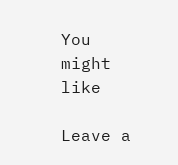You might like

Leave a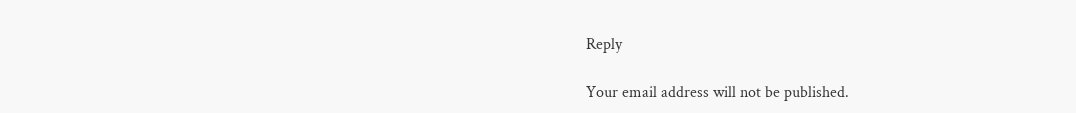Reply

Your email address will not be published.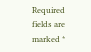Required fields are marked *